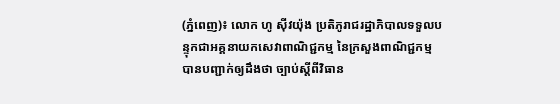(ភ្នំពេញ)៖ លោក ហូ ស៊ីវយ៉ុង ប្រតិភូរាជរដ្ឋាភិបាលទទួលបន្ទុកជាអគ្គនាយកសេវាពាណិជ្ជកម្ម នៃក្រសួងពាណិជ្ជកម្ម បានបញ្ជាក់ឲ្យដឹងថា ច្បាប់ស្តីពីវិធាន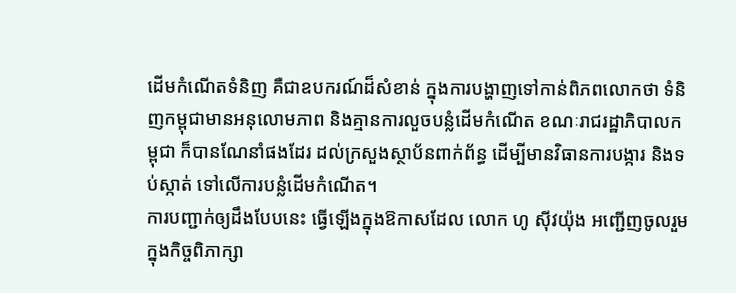ដើមកំណើតទំនិញ គឺជាឧបករណ៍ដ៏សំខាន់ ក្នុងការបង្ហាញទៅកាន់ពិភពលោកថា ទំនិញកម្ពុជាមានអនុលោមភាព និងគ្មានការលួចបន្លំដើមកំណើត ខណៈរាជរដ្ឋាភិបាលកម្ពុជា ក៏បានណែនាំផងដែរ ដល់ក្រសួងស្ថាប័នពាក់ព័ន្ធ ដើម្បីមានវិធានការបង្ការ និងទប់ស្កាត់ ទៅលើការបន្លំដើមកំណើត។
ការបញ្ជាក់ឲ្យដឹងបែបនេះ ធ្វើឡើងក្នុងឱកាសដែល លោក ហូ ស៊ីវយ៉ុង អញ្ជើញចូលរួមក្នុងកិច្ចពិភាក្សា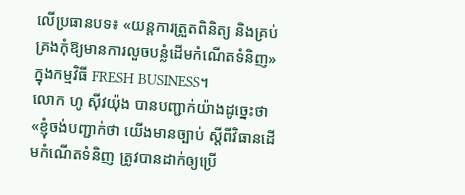លើប្រធានបទ៖ «យន្តការត្រួតពិនិត្យ និងគ្រប់គ្រងកុំឱ្យមានការលួចបន្លំដើមកំណើតទំនិញ» ក្នុងកម្មវិធី FRESH BUSINESS។
លោក ហូ ស៊ីវយ៉ុង បានបញ្ជាក់យ៉ាងដូច្នេះថា «ខ្ញុំចង់បញ្ជាក់ថា យើងមានច្បាប់ ស្តីពីវិធានដើមកំណើតទំនិញ ត្រូវបានដាក់ឲ្យប្រើ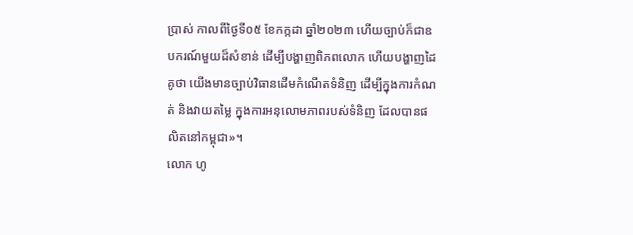ប្រាស់ កាលពីថ្ងៃទី០៥ ខែកក្កដា ឆ្នាំ២០២៣ ហើយច្បាប់ក៏ជាឧបករណ៍មួយដ៏សំខាន់ ដើម្បីបង្ហាញពិភពលោក ហើយបង្ហាញដៃគូថា យើងមានច្បាប់វិធានដើមកំណើតទំនិញ ដើម្បីក្នុងការកំណត់ និងវាយតម្លៃ ក្នុងការអនុលោមភាពរបស់ទំនិញ ដែលបានផលិតនៅកម្ពុជា»។
លោក ហូ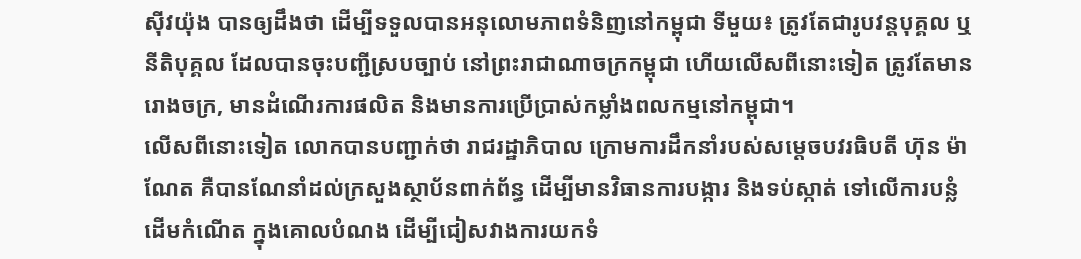ស៊ីវយ៉ុង បានឲ្យដឹងថា ដើម្បីទទួលបានអនុលោមភាពទំនិញនៅកម្ពុជា ទីមួយ៖ ត្រូវតែជារូបវន្ដបុគ្គល ឬនីតិបុគ្គល ដែលបានចុះបញ្ជីស្របច្បាប់ នៅព្រះរាជាណាចក្រកម្ពុជា ហើយលើសពីនោះទៀត ត្រូវតែមានរោងចក្រ, មានដំណើរការផលិត និងមានការប្រើប្រាស់កម្លាំងពលកម្មនៅកម្ពុជា។
លើសពីនោះទៀត លោកបានបញ្ជាក់ថា រាជរដ្ឋាភិបាល ក្រោមការដឹកនាំរបស់សម្ដេចបវរធិបតី ហ៊ុន ម៉ាណែត គឺបានណែនាំដល់ក្រសួងស្ថាប័នពាក់ព័ន្ធ ដើម្បីមានវិធានការបង្ការ និងទប់ស្កាត់ ទៅលើការបន្លំដើមកំណើត ក្នុងគោលបំណង ដើម្បីជៀសវាងការយកទំ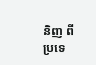និញ ពីប្រទេ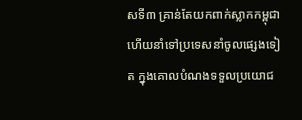សទី៣ គ្រាន់តែយកពាក់ស្លាកកម្ពុជា ហើយនាំទៅប្រទេសនាំចូលផ្សេងទៀត ក្នុងគោលបំណងទទួលប្រយោជ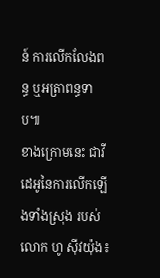ន៍ ការលើកលែងពន្ធ ឬអត្រាពន្ធទាប៕
ខាងក្រោមនេះ ជាវីដេអូនៃការលើកឡើងទាំងស្រុង របស់លោក ហូ ស៊ីវយ៉ុង៖